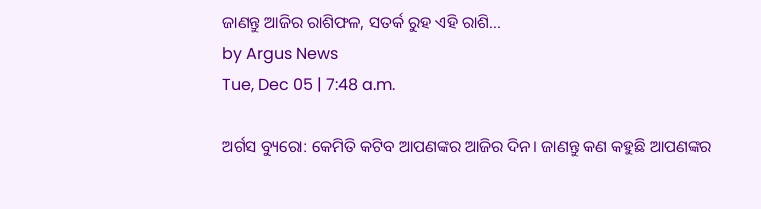ଜାଣନ୍ତୁ ଆଜିର ରାଶିଫଳ, ସତର୍କ ରୁହ ଏହି ରାଶି...
by Argus News
Tue, Dec 05 | 7:48 a.m.

ଅର୍ଗସ ବ୍ୟୁରୋ: କେମିତି କଟିବ ଆପଣଙ୍କର ଆଜିର ଦିନ। ଜାଣନ୍ତୁ କଣ କହୁଛି ଆପଣଙ୍କର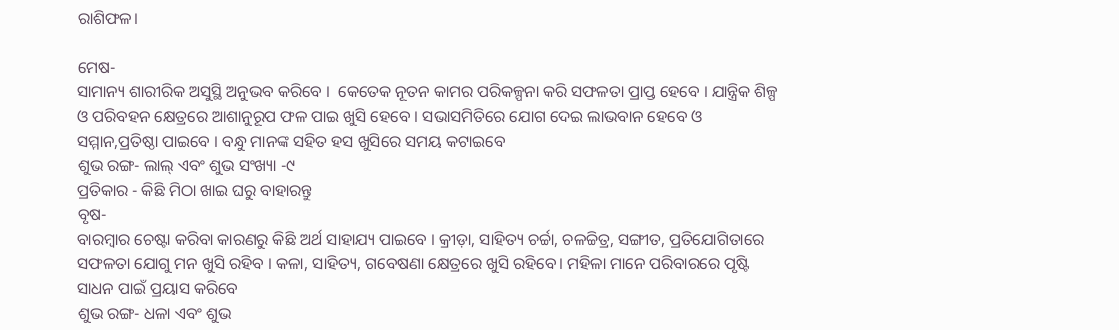ରାଶିଫଳ।

ମେଷ-
ସାମାନ୍ୟ ଶାରୀରିକ ଅସୁସ୍ଥି ଅନୁଭବ କରିବେ ।  କେତେକ ନୂତନ କାମର ପରିକଳ୍ପନା କରି ସଫଳତା ପ୍ରାପ୍ତ ହେବେ । ଯାନ୍ତ୍ରିକ ଶିଳ୍ପ ଓ ପରିବହନ କ୍ଷେତ୍ରରେ ଆଶାନୁରୂପ ଫଳ ପାଇ ଖୁସି ହେବେ । ସଭାସମିତିରେ ଯୋଗ ଦେଇ ଲାଭବାନ ହେବେ ଓ ସମ୍ମାନ,ପ୍ରତିଷ୍ଠା ପାଇବେ । ବନ୍ଧୁ ମାନଙ୍କ ସହିତ ହସ ଖୁସିରେ ସମୟ କଟାଇବେ
ଶୁଭ ରଙ୍ଗ- ଲାଲ୍ ଏବଂ ଶୁଭ ସଂଖ୍ୟା -୯
ପ୍ରତିକାର - କିଛି ମିଠା ଖାଇ ଘରୁ ବାହାରନ୍ତୁ
ବୃଷ-
ବାରମ୍ବାର ଚେଷ୍ଟା କରିବା କାରଣରୁ କିଛି ଅର୍ଥ ସାହାଯ୍ୟ ପାଇବେ । କ୍ରୀଡ଼ା, ସାହିତ୍ୟ ଚର୍ଚ୍ଚା, ଚଳଚ୍ଚିତ୍ର, ସଙ୍ଗୀତ, ପ୍ରତିଯୋଗିତାରେ ସଫଳତା ଯୋଗୁ ମନ ଖୁସି ରହିବ । କଳା, ସାହିତ୍ୟ, ଗବେଷଣା କ୍ଷେତ୍ରରେ ଖୁସି ରହିବେ। ମହିଳା ମାନେ ପରିବାରରେ ପୃଷ୍ଟି ସାଧନ ପାଇଁ ପ୍ରୟାସ କରିବେ
ଶୁଭ ରଙ୍ଗ- ଧଳା ଏବଂ ଶୁଭ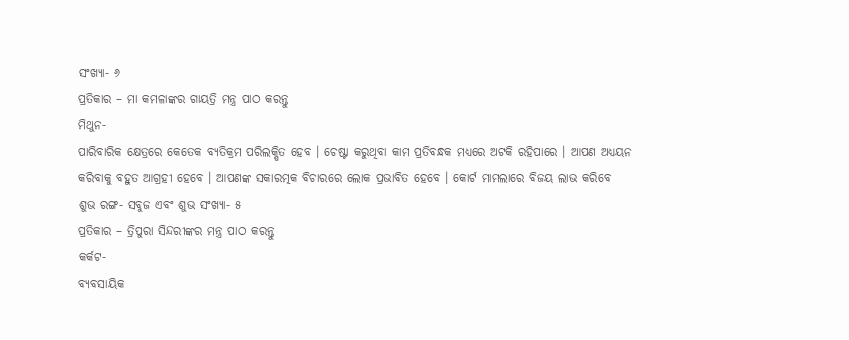ସଂଖ୍ୟା- ୬
ପ୍ରତିକାର – ମା କମଳାଙ୍କର ଗାୟତ୍ରି ମନ୍ତ୍ର ପାଠ କରନ୍ତୁ
ମିଥୁନ-
ପାରିବାରିକ କ୍ଷେତ୍ରରେ କେତେକ ବ୍ୟତିକ୍ରମ ପରିଲକ୍ଷିତ ହେବ । ଚେଷ୍ଟା କରୁଥିବା କାମ ପ୍ରତିବନ୍ଧକ ମଧ୍ୟରେ ଅଟକି ରହିପାରେ । ଆପଣ ଅଧ୍ୟୟନ କରିବାକୁ ବହୁତ ଆଗ୍ରହୀ ହେବେ । ଆପଣଙ୍କ ସକାରତ୍ମକ ବିଚାରରେ ଲୋକ ପ୍ରଭାବିତ ହେବେ । କୋର୍ଟ ମାମଲାରେ ବିଜୟ ଲାଭ କରିବେ
ଶୁଭ ରଙ୍ଗ- ସବୁଜ ଏବଂ ଶୁଭ ସଂଖ୍ୟା- ୫
ପ୍ରତିକାର – ତ୍ରିପୁରା ସିନ୍ଦରୀଙ୍କର ମନ୍ତ୍ର ପାଠ କରନ୍ତୁ
କର୍କଟ-
ବ୍ୟବସାୟିକ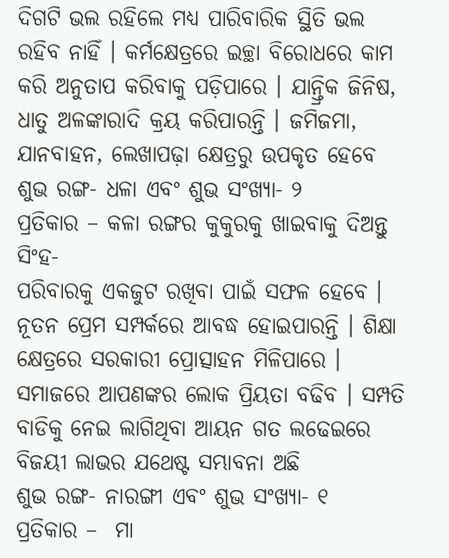ଦିଗଟି ଭଲ ରହିଲେ ମଧ୍ୟ ପାରିବାରିକ ସ୍ଥିତି ଭଲ ରହିବ ନାହିଁ । କର୍ମକ୍ଷେତ୍ରରେ ଇଚ୍ଛା ବିରୋଧରେ କାମ କରି ଅନୁତାପ କରିବାକୁ ପଡ଼ିପାରେ । ଯାନ୍ତ୍ରିକ ଜିନିଷ, ଧାତୁ ଅଳଙ୍କାରାଦି କ୍ରୟ କରିପାରନ୍ତି । ଜମିଜମା, ଯାନବାହନ, ଲେଖାପଢ଼ା କ୍ଷେତ୍ରରୁ ଉପକୃତ ହେବେ
ଶୁଭ ରଙ୍ଗ- ଧଳା ଏବଂ ଶୁଭ ସଂଖ୍ୟା- ୨
ପ୍ରତିକାର – କଳା ରଙ୍ଗର କୁକୁରକୁ ଖାଇବାକୁ ଦିଅନ୍ତୁ
ସିଂହ-
ପରିବାରକୁ ଏକଜୁଟ ରଖିବା ପାଇଁ ସଫଳ ହେବେ । ନୂତନ ପ୍ରେମ ସମ୍ପର୍କରେ ଆବଦ୍ଧ ହୋଇପାରନ୍ତି । ଶିକ୍ଷା କ୍ଷେତ୍ରରେ ସରକାରୀ ପ୍ରୋତ୍ସାହନ ମିଳିପାରେ । ସମାଜରେ ଆପଣଙ୍କର ଲୋକ ପ୍ରିୟତା ବଢିବ । ସମ୍ପତି ବାଡିକୁ ନେଇ ଲାଗିଥିବା ଆୟନ ଗତ ଲଢେଇରେ ବିଜୟୀ ଲାଭର ଯଥେଷ୍ଟ ସମ୍ଭାବନା ଅଛି
ଶୁଭ ରଙ୍ଗ- ନାରଙ୍ଗୀ ଏବଂ ଶୁଭ ସଂଖ୍ୟା- ୧
ପ୍ରତିକାର –  ମା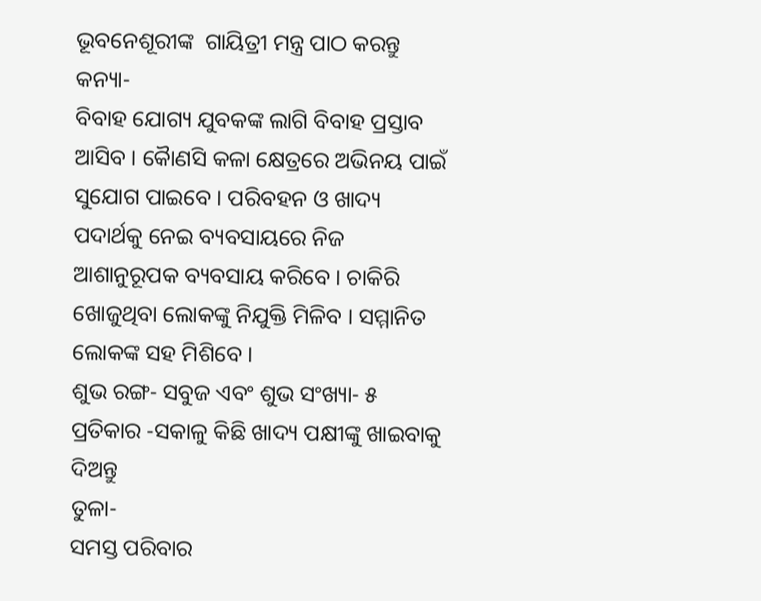ଭୂବନେଶୂରୀଙ୍କ  ଗାୟିତ୍ରୀ ମନ୍ତ୍ର ପାଠ କରନ୍ତୁ
କନ୍ୟା-
ବିବାହ ଯୋଗ୍ୟ ଯୁବକଙ୍କ ଲାଗି ବିବାହ ପ୍ରସ୍ତାବ ଆସିବ । କୈାଣସି କଳା କ୍ଷେତ୍ରରେ ଅଭିନୟ ପାଇଁ ସୁଯୋଗ ପାଇବେ । ପରିବହନ ଓ ଖାଦ୍ୟ ପଦାର୍ଥକୁ ନେଇ ବ୍ୟବସାୟରେ ନିଜ ଆଶାନୁରୂପକ ବ୍ୟବସାୟ କରିବେ । ଚାକିରି ଖୋଜୁଥିବା ଲୋକଙ୍କୁ ନିଯୁକ୍ତି ମିଳିବ । ସମ୍ମାନିତ ଲୋକଙ୍କ ସହ ମିଶିବେ ।
ଶୁଭ ରଙ୍ଗ- ସବୁଜ ଏବଂ ଶୁଭ ସଂଖ୍ୟା- ୫
ପ୍ରତିକାର -ସକାଳୁ କିଛି ଖାଦ୍ୟ ପକ୍ଷୀଙ୍କୁ ଖାଇବାକୁ ଦିଅନ୍ତୁ
ତୁଳା-
ସମସ୍ତ ପରିବାର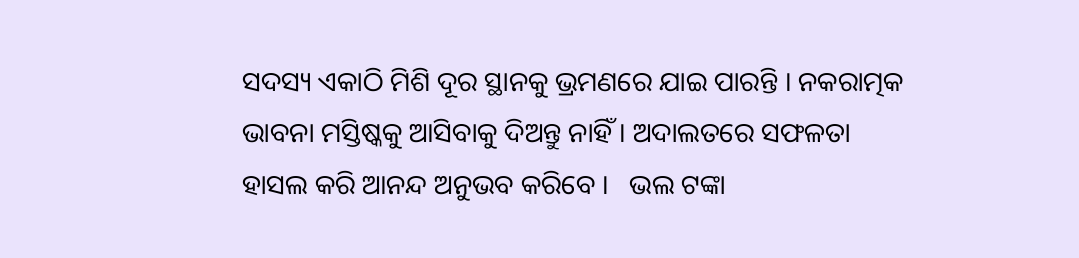ସଦସ୍ୟ ଏକାଠି ମିଶି ଦୂର ସ୍ଥାନକୁ ଭ୍ରମଣରେ ଯାଇ ପାରନ୍ତି । ନକରାତ୍ମକ ଭାବନା ମସ୍ତିଷ୍କକୁ ଆସିବାକୁ ଦିଅନ୍ତୁ ନାହିଁ । ଅଦାଲତରେ ସଫଳତା ହାସଲ କରି ଆନନ୍ଦ ଅନୁଭବ କରିବେ ।   ଭଲ ଟଙ୍କା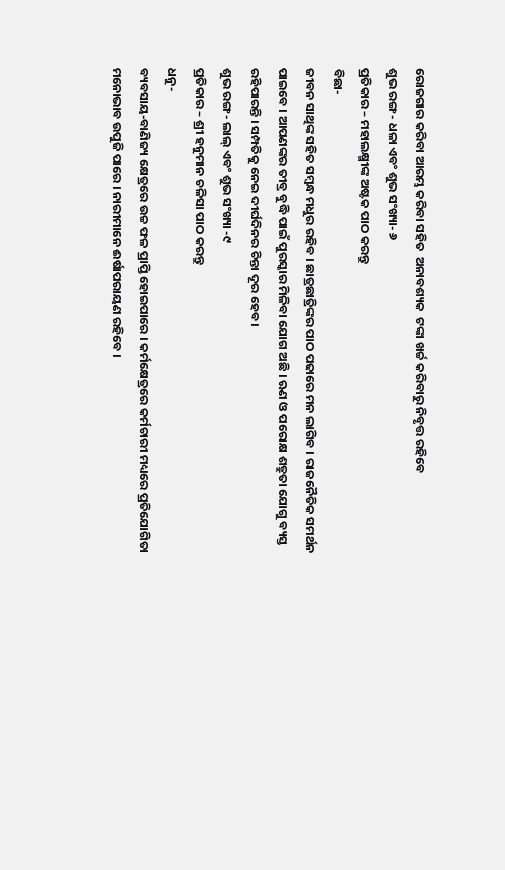ରୋଜଗାର କରିବା ଆରମ୍ଭ କରିବା ସହିତ  ଅନାବଶ୍ୟକ  ଟଙ୍କା ଖର୍ଚ୍ଚ କରିବାରୁ ନିବୃତ୍ତ ରହିବେ
ଶୁଭ ରଙ୍ଗ- ଧଳା ଏବଂ ଶୁଭ ସଂଖ୍ୟା- ୬
ପ୍ରତିକାର – ମହାଲକ୍ଷ୍ମୀଙ୍କ ଅଷ୍ଟକ ପାଠ କରନ୍ତୁ
ବିଛା-
ଜୀବନ ସାଥିଙ୍କ ସହିତ ସମ୍ବନ୍ଧ ମଧୁର ରହିବ । ଛାତ୍ରଛାତ୍ରିଙ୍କର ପାଠ ପଢାରେ ମନ ଲାଗିବ । ରାଜନୈତିକ ସମର୍ଥନ ପାଇବେ । ଆପଣଙ୍କର ତୀବ୍ର ବୁଦ୍ଧି ପାଇଁ ପୁରସ୍କାର ମିଳିବା ଯୋଗ ଅଛି । ଋଣ ଓ ପରୋକ୍ଷ ଶତ୍ରୁତା ଯୋଗୁ ବ୍ୟସ୍ତ ରହିପାରନ୍ତି । ସମ୍ପତିକୁ ନେଇ ଦୀର୍ଘଦିନର ଚିନ୍ତା ଦୂର ହେବ ।
ଶୁଭ ରଙ୍ଗ- ଲାଲ୍ ଏବଂ ଶୁଭ ସଂଖ୍ୟା -୯
ପ୍ରତିକାର – ଶ୍ରୀ ହନୁମାନ ଚଳିସା ପାଠ କରନ୍ତୁ
ଧନୁ-
ବ୍ୟବସାୟ-ବାଣିଜ୍ୟ କ୍ଷେତ୍ରରେ ଉଚ୍ଚ ଫଳ ପ୍ରାପ୍ତି ହୋଇପାରେ । କର୍ମକ୍ଷେତ୍ରରେ କର୍ମଚାରୀ ମଧ୍ୟରେ ପ୍ରତିଯୋଗିତା ମନୋଭାବ ଉପୁଜି ପାରେ । ନାରୀମାନେ ଈର୍ଷାପରାୟଣ ରହିବେ ।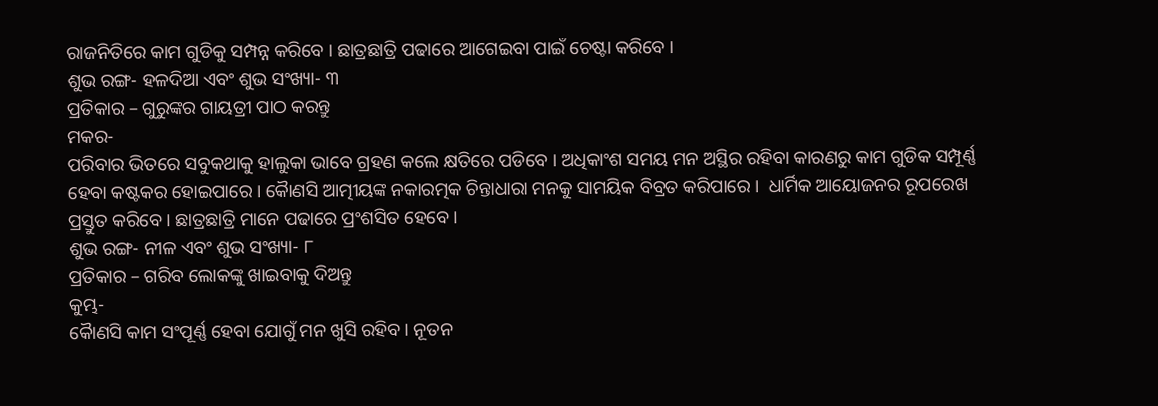ରାଜନିତିରେ କାମ ଗୁଡିକୁ ସମ୍ପନ୍ନ କରିବେ । ଛାତ୍ରଛାତ୍ରି ପଢାରେ ଆଗେଇବା ପାଇଁ ଚେଷ୍ଟା କରିବେ ।
ଶୁଭ ରଙ୍ଗ- ହଳଦିଆ ଏବଂ ଶୁଭ ସଂଖ୍ୟା- ୩
ପ୍ରତିକାର – ଗୁରୁଙ୍କର ଗାୟତ୍ରୀ ପାଠ କରନ୍ତୁ
ମକର-
ପରିବାର ଭିତରେ ସବୁକଥାକୁ ହାଲୁକା ଭାବେ ଗ୍ରହଣ କଲେ କ୍ଷତିରେ ପଡିବେ । ଅଧିକାଂଶ ସମୟ ମନ ଅସ୍ଥିର ରହିବା କାରଣରୁ କାମ ଗୁଡିକ ସମ୍ପୂର୍ଣ୍ଣ ହେବା କଷ୍ଟକର ହୋଇପାରେ । କୈାଣସି ଆତ୍ମୀୟଙ୍କ ନକାରତ୍ମକ ଚିନ୍ତାଧାରା ମନକୁ ସାମୟିକ ବିବ୍ରତ କରିପାରେ ।  ଧାର୍ମିକ ଆୟୋଜନର ରୂପରେଖ ପ୍ରସ୍ତୁତ କରିବେ । ଛାତ୍ରଛାତ୍ରି ମାନେ ପଢାରେ ପ୍ରଂଶସିତ ହେବେ ।
ଶୁଭ ରଙ୍ଗ- ନୀଳ ଏବଂ ଶୁଭ ସଂଖ୍ୟା- ୮
ପ୍ରତିକାର – ଗରିବ ଲୋକଙ୍କୁ ଖାଇବାକୁ ଦିଅନ୍ତୁ
କୁମ୍ଭ-
କୈାଣସି କାମ ସଂପୂର୍ଣ୍ଣ ହେବା ଯୋଗୁଁ ମନ ଖୁସି ରହିବ । ନୂତନ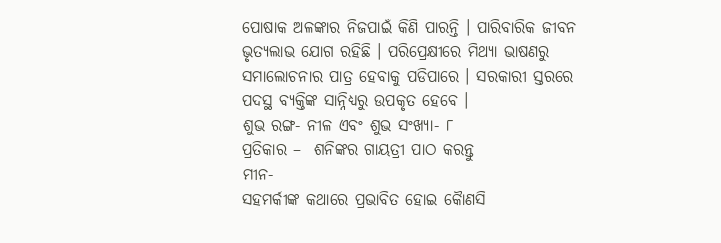ପୋଷାକ ଅଳଙ୍କାର ନିଜପାଇଁ କିଣି ପାରନ୍ତି । ପାରିବାରିକ ଜୀବନ ଭୃତ୍ୟଲାଭ ଯୋଗ ରହିଛି । ପରିପ୍ରେକ୍ଷୀରେ ମିଥ୍ୟା ଭାଷଣରୁ ସମାଲୋଚନାର ପାତ୍ର ହେବାକୁ ପଡିପାରେ । ସରକାରୀ ସ୍ତରରେ ପଦସ୍ଥ ବ୍ୟକ୍ତିଙ୍କ ସାନ୍ନିଧ୍ୟରୁ ଉପକୃତ ହେବେ ।
ଶୁଭ ରଙ୍ଗ- ନୀଳ ଏବଂ ଶୁଭ ସଂଖ୍ୟା- ୮
ପ୍ରତିକାର –  ଶନିଙ୍କର ଗାୟତ୍ରୀ ପାଠ କରନ୍ତୁ
ମୀନ-
ସହମର୍କୀଙ୍କ କଥାରେ ପ୍ରଭାବିତ ହୋଇ କୈାଣସି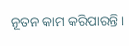ନୂତନ କାମ କରିପାରନ୍ତି ।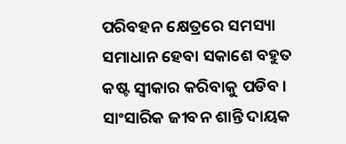ପରିବହନ କ୍ଷେତ୍ରରେ ସମସ୍ୟା ସମାଧାନ ହେବା ସକାଶେ ବହୁତ କଷ୍ଟ ସ୍ୱୀକାର କରିବାକୁ ପଡିବ । ସାଂସାରିକ ଜୀବନ ଶାନ୍ତି ଦାୟକ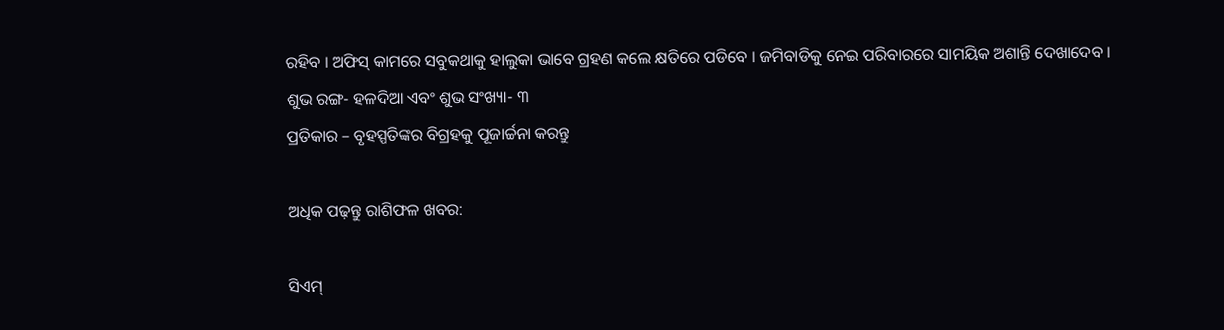ରହିବ । ଅଫିସ୍ କାମରେ ସବୁକଥାକୁ ହାଲୁକା ଭାବେ ଗ୍ରହଣ କଲେ କ୍ଷତିରେ ପଡିବେ । ଜମିବାଡିକୁ ନେଇ ପରିବାରରେ ସାମୟିକ ଅଶାନ୍ତି ଦେଖାଦେବ ।
ଶୁଭ ରଙ୍ଗ- ହଳଦିଆ ଏବଂ ଶୁଭ ସଂଖ୍ୟା- ୩
ପ୍ରତିକାର – ବୃହସ୍ପତିଙ୍କର ବିଗ୍ରହକୁ ପୂଜାର୍ଚ୍ଚନା କରନ୍ତୁ

ଅଧିକ ପଢ଼ନ୍ତୁ ରାଶିଫଳ ଖବର:

ସିଏମ୍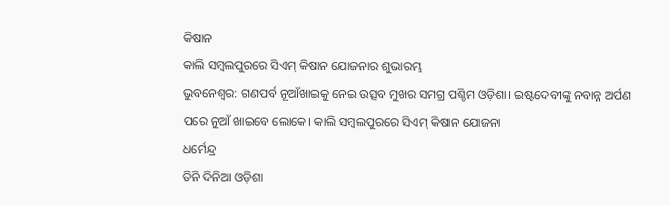କିଷାନ
କାଲି ସମ୍ବଲପୁରରେ ସିଏମ୍ କିଷାନ ଯୋଜନାର ଶୁଭାରମ୍ଭ
ଭୁବନେଶ୍ୱର: ଗଣପର୍ବ ନୂଆଁଖାଇକୁ ନେଇ ଉତ୍ସବ ମୁଖର ସମଗ୍ର ପଶ୍ଚିମ ଓଡ଼ିଶା। ଇଷ୍ଟଦେବୀଙ୍କୁ ନବାନ୍ନ ଅର୍ପଣ ପରେ ନୁଆଁ ଖାଇବେ ଲୋକେ। କାଲି ସମ୍ବଲପୁରରେ ସିଏମ୍ କିଷାନ ଯୋଜନା
ଧର୍ମେନ୍ଦ୍ର
ତିନି ଦିନିଆ ଓଡ଼ିଶା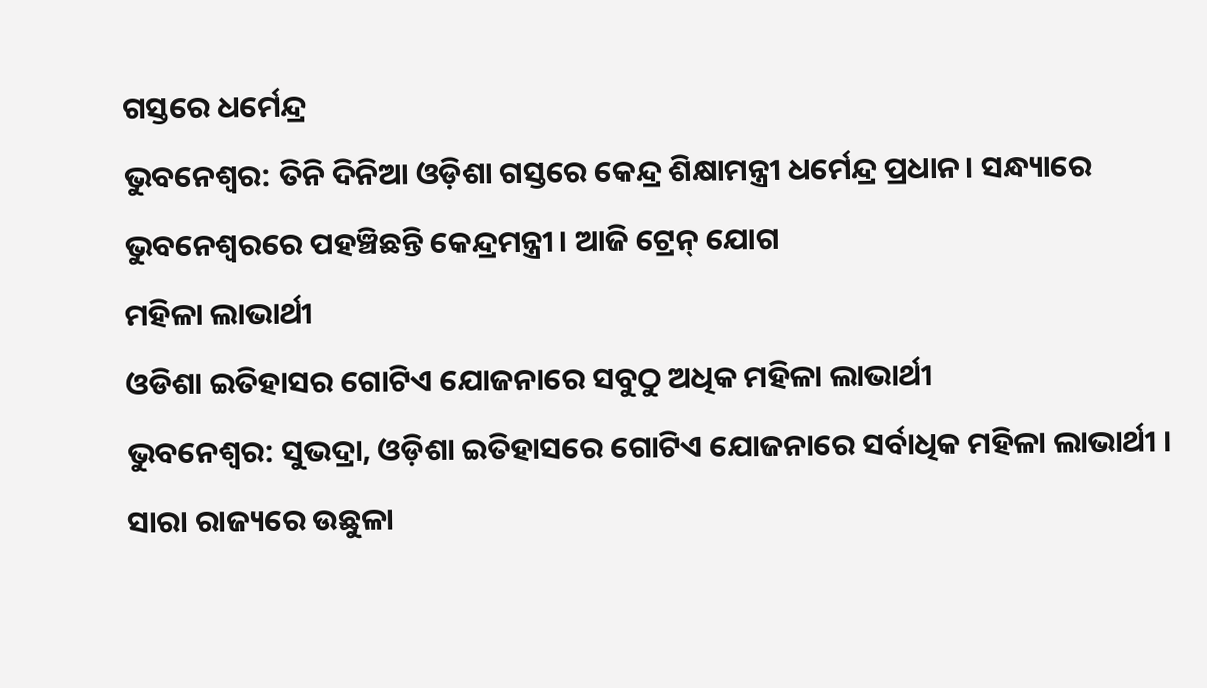ଗସ୍ତରେ ଧର୍ମେନ୍ଦ୍ର
ଭୁବନେଶ୍ୱର: ତିନି ଦିନିଆ ଓଡ଼ିଶା ଗସ୍ତରେ କେନ୍ଦ୍ର ଶିକ୍ଷାମନ୍ତ୍ରୀ ଧର୍ମେନ୍ଦ୍ର ପ୍ରଧାନ। ସନ୍ଧ୍ୟାରେ ଭୁବନେଶ୍ବରରେ ପହଞ୍ଚିଛନ୍ତି କେନ୍ଦ୍ରମନ୍ତ୍ରୀ। ଆଜି ଟ୍ରେନ୍ ଯୋଗ
ମହିଳା ଲାଭାର୍ଥୀ
ଓଡିଶା ଇତିହାସର ଗୋଟିଏ ଯୋଜନାରେ ସବୁଠୁ ଅଧିକ ମହିଳା ଲାଭାର୍ଥୀ
ଭୁବନେଶ୍ୱର: ସୁଭଦ୍ରା, ଓଡ଼ିଶା ଇତିହାସରେ ଗୋଟିଏ ଯୋଜନାରେ ସର୍ବାଧିକ ମହିଳା ଲାଭାର୍ଥୀ । ସାରା ରାଜ୍ୟରେ ଉଛୁଳା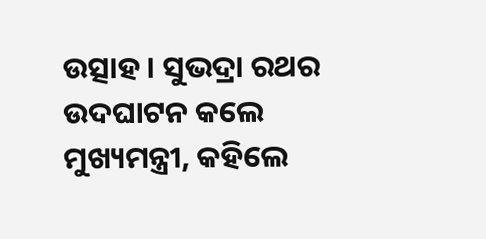ଉତ୍ସାହ । ସୁଭଦ୍ରା ରଥର ଉଦଘାଟନ କଲେ ମୁଖ୍ୟମନ୍ତ୍ରୀ, କହିଲେ